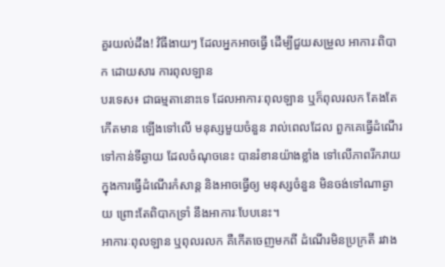គួរយល់ដឹង! វិធីងាយៗ ដែលអ្នកអាចធ្វើ ដើម្បីជួយសម្រួល អាការៈពិបាក ដោយសារ ការពុលឡាន
បរទេស៖ ជាធម្មតានោះទេ ដែលអាការៈពុលឡាន ឬក៏ពុលរលក តែងតែកើតមាន ឡើងទៅលើ មនុស្សមួយចំនួន រាល់ពេលដែល ពួកគេធ្វើដំណើរ ទៅកាន់ទីឆ្ងាយ ដែលចំណុចនេះ បានរំខានយ៉ាងខ្លាំង ទៅលើភាពរីករាយ ក្នុងការធ្វើដំណើរកំសាន្ត និងអាចធ្វើឲ្យ មនុស្សចំនួន មិនចង់ទៅណាឆ្ងាយ ព្រោះតែពិបាកទ្រាំ នឹងអាការៈបែបនេះ។
អាការៈពុលឡាន ឬពុលរលក គឺកើតចេញមកពី ដំណើរមិនប្រក្រតី រវាង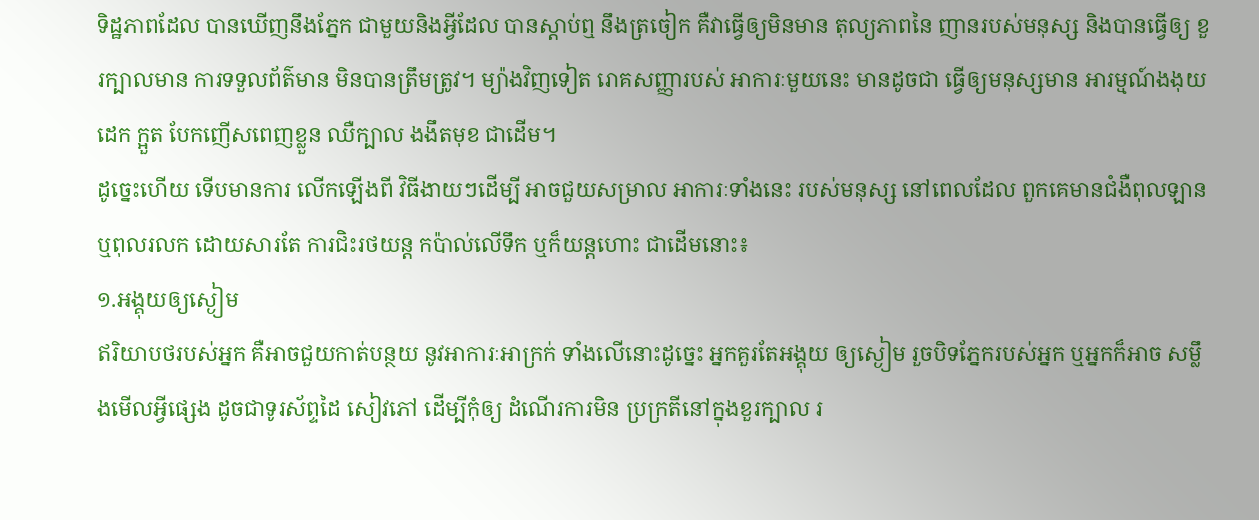ទិដ្ឋភាពដែល បានឃើញនឹងភ្នែក ជាមួយនិងអ្វីដែល បានស្តាប់ឮ នឹងត្រចៀក គឺវាធ្វើឲ្យមិនមាន តុល្យភាពនៃ ញានរបស់មនុស្ស និងបានធ្វើឲ្យ ខួរក្បាលមាន ការទទួលព័ត៌មាន មិនបានត្រឹមត្រូវ។ ម្យ៉ាងវិញទៀត រោគសញ្ញារបស់ អាការៈមួយនេះ មានដូចជា ធ្វើឲ្យមនុស្សមាន អារម្មណ៍ងងុយដេក ក្អួត បែកញើសពេញខ្លួន ឈឺក្បាល ងងឹតមុខ ជាដើម។
ដូច្នេះហើយ ទើបមានការ លើកឡើងពី វិធីងាយៗដើម្បី អាចជួយសម្រាល អាការៈទាំងនេះ របស់មនុស្ស នៅពេលដែល ពួកគេមានជំងឺពុលឡាន ឬពុលរលក ដោយសារតែ ការជិះរថយន្ត កប៉ាល់លើទឹក ឬក៏យន្តហោះ ជាដើមនោះ៖
១.អង្គុយឲ្យស្ងៀម
ឥរិយាបថរបស់អ្នក គឺអាចជួយកាត់បន្ថយ នូវអាការៈអាក្រក់ ទាំងលើនោះដូច្នេះ អ្នកគួរតែអង្គុយ ឲ្យស្ងៀម រួចបិទភ្នែករបស់អ្នក ឬអ្នកក៏អាច សម្លឹងមើលអ្វីផ្សេង ដូចជាទូរស័ព្ទដៃ សៀវភៅ ដើម្បីកុំឲ្យ ដំណើរការមិន ប្រក្រតីនៅក្នុងខួរក្បាល រ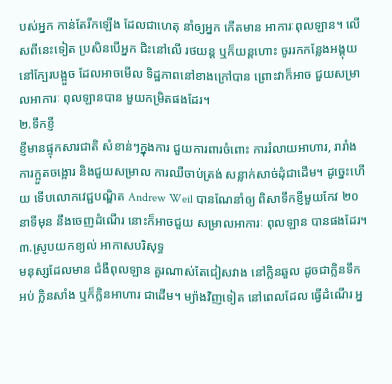បស់អ្នក កាន់តែរីកឡើង ដែលជាហេតុ នាំឲ្យអ្នក កើតមាន អាការៈពុលឡាន។ លើសពីនេះទៀត ប្រសិនបើអ្នក ជិះនៅលើ រថយន្ត ឬក៏យន្តហោះ ចូររកកន្លែងអង្គុយ នៅក្បែរបង្អួច ដែលអាចមើល ទិដ្ឋភាពនៅខាងក្រៅបាន ព្រោះវាក៏អាច ជួយសម្រាលអាការៈ ពុលឡានបាន មួយកម្រិតផងដែរ។
២.ទឹកខ្ញី
ខ្ញីមានផ្ទុកសារជាតិ សំខាន់ៗក្នុងការ ជួយការពារចំពោះ ការរំលាយអាហារ, រារាំងការក្អួតចង្អោរ និងជួយសម្រាល ការឈឺចាប់ត្រង់ សន្លាក់សាច់ដុំជាដើម។ ដូច្នេះហើយ ទើបលោកវេជ្ជបណ្ឌិត Andrew Weil បានណែនាំឲ្យ ពិសាទឹកខ្ញីមួយកែវ ២០នាទីមុន នឹងចេញដំណើរ នោះក៏អាចជួយ សម្រាលអាការៈ ពុលឡាន បានផងដែរ។
៣.ស្រូបយកខ្យល់ អាកាសបរិសុទ្ធ
មនុស្សដែលមាន ជំងឺពុលឡាន គួរណាស់តែជៀសវាង នៅក្លិនឆួល ដូចជាក្លិនទឹកអប់ ក្លិនសាំង ឬក៏ក្លិនអាហារ ជាដើម។ ម្យ៉ាងវិញទៀត នៅពេលដែល ធ្វើដំណើរ អ្ន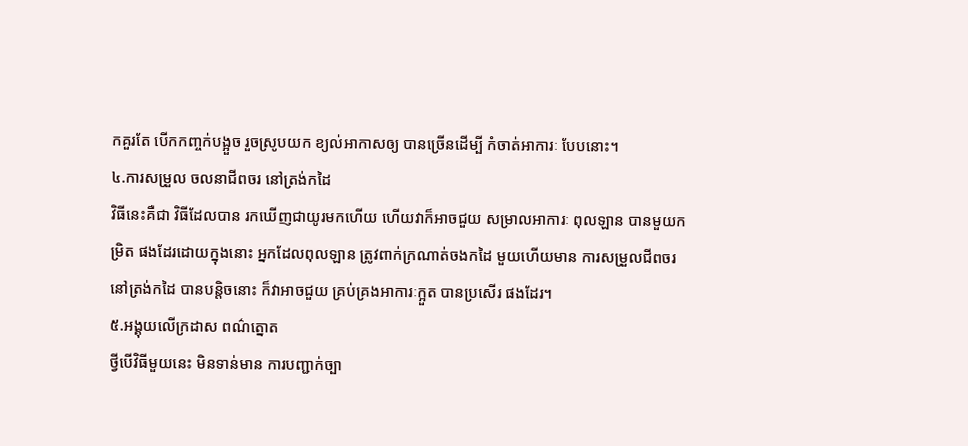កគួរតែ បើកកញ្ចក់បង្អួច រួចស្រូបយក ខ្យល់អាកាសឲ្យ បានច្រើនដើម្បី កំចាត់អាការៈ បែបនោះ។
៤.ការសម្រួល ចលនាជីពចរ នៅត្រង់កដៃ
វិធីនេះគឺជា វិធីដែលបាន រកឃើញជាយូរមកហើយ ហើយវាក៏អាចជួយ សម្រាលអាការៈ ពុលឡាន បានមួយកម្រិត ផងដែរដោយក្នុងនោះ អ្នកដែលពុលឡាន ត្រូវពាក់ក្រណាត់ចងកដៃ មួយហើយមាន ការសម្រួលជីពចរ នៅត្រង់កដៃ បានបន្តិចនោះ ក៏វាអាចជួយ គ្រប់គ្រងអាការៈក្អួត បានប្រសើរ ផងដែរ។
៥.អង្គុយលើក្រដាស ពណ៌ត្នោត
ថ្វីបើវិធីមួយនេះ មិនទាន់មាន ការបញ្ជាក់ច្បា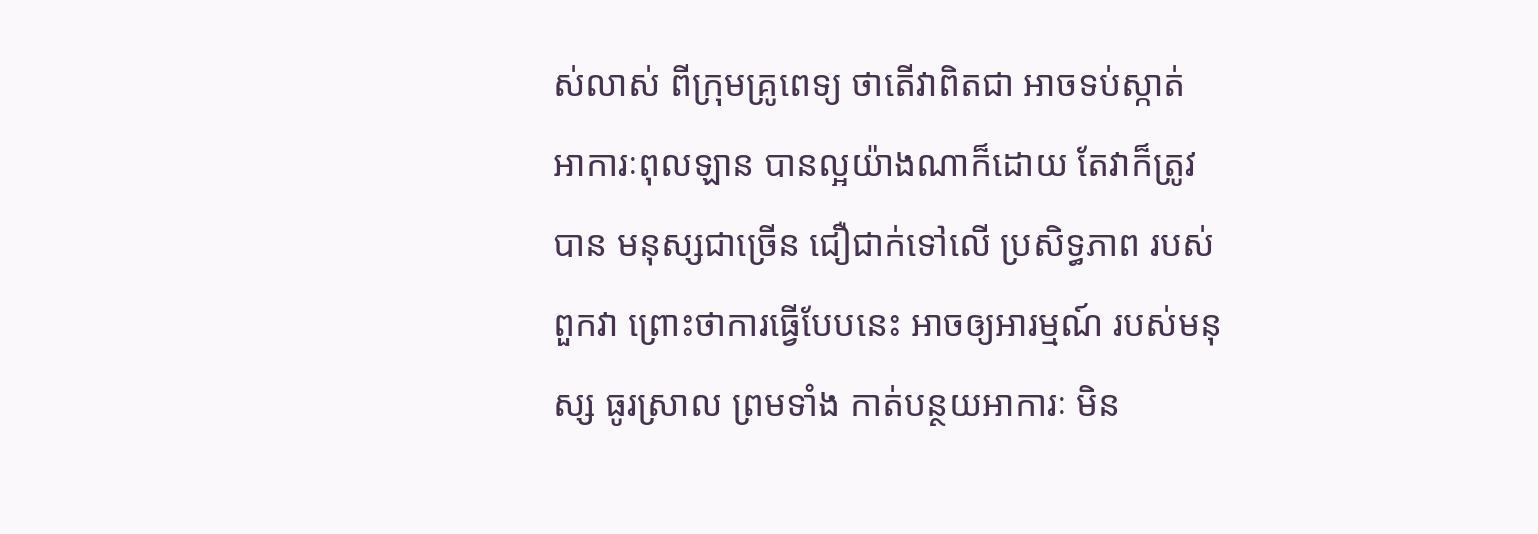ស់លាស់ ពីក្រុមគ្រូពេទ្យ ថាតើវាពិតជា អាចទប់ស្កាត់ អាការៈពុលឡាន បានល្អយ៉ាងណាក៏ដោយ តែវាក៏ត្រូវបាន មនុស្សជាច្រើន ជឿជាក់ទៅលើ ប្រសិទ្ធភាព របស់ពួកវា ព្រោះថាការធ្វើបែបនេះ អាចឲ្យអារម្មណ៍ របស់មនុស្ស ធូរស្រាល ព្រមទាំង កាត់បន្ថយអាការៈ មិន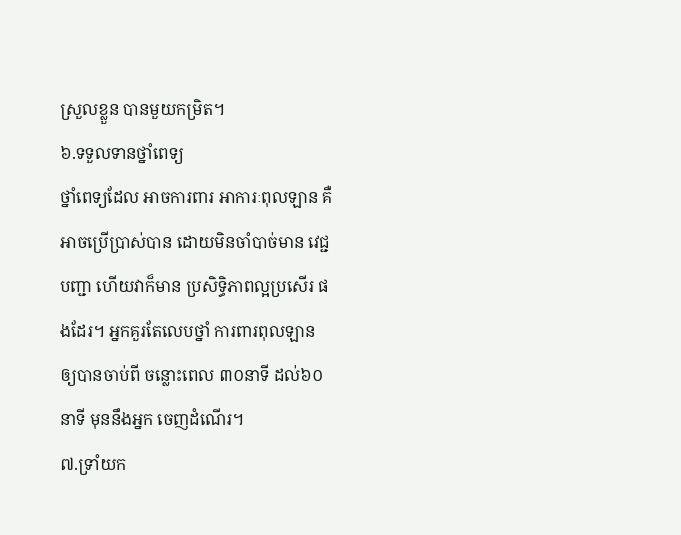ស្រួលខ្លួន បានមួយកម្រិត។
៦.ទទួលទានថ្នាំពេទ្យ
ថ្នាំពេទ្យដែល អាចការពារ អាការៈពុលឡាន គឺអាចប្រើប្រាស់បាន ដោយមិនចាំបាច់មាន វេជ្ជបញ្ជា ហើយវាក៏មាន ប្រសិទ្ធិភាពល្អប្រសើរ ផងដែរ។ អ្នកគួរតែលេបថ្នាំ ការពារពុលឡាន ឲ្យបានចាប់ពី ចន្លោះពេល ៣០នាទី ដល់៦០នាទី មុននឹងអ្នក ចេញដំណើរ។
៧.ទ្រាំយក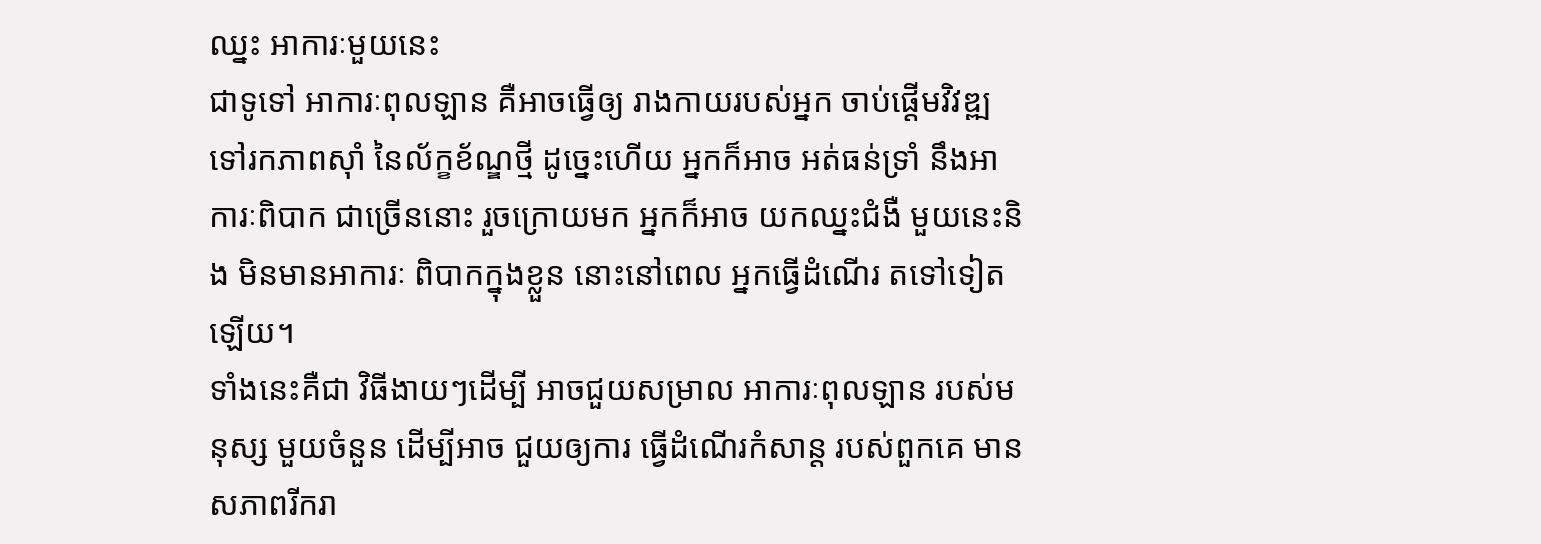ឈ្នះ អាការៈមួយនេះ
ជាទូទៅ អាការៈពុលឡាន គឺអាចធ្វើឲ្យ រាងកាយរបស់អ្នក ចាប់ផ្តើមវិវឌ្ឍ ទៅរកភាពស៊ាំ នៃល័ក្ខខ័ណ្ឌថ្មី ដូច្នេះហើយ អ្នកក៏អាច អត់ធន់ទ្រាំ នឹងអាការៈពិបាក ជាច្រើននោះ រួចក្រោយមក អ្នកក៏អាច យកឈ្នះជំងឺ មួយនេះនិង មិនមានអាការៈ ពិបាកក្នុងខ្លួន នោះនៅពេល អ្នកធ្វើដំណើរ តទៅទៀតឡើយ។
ទាំងនេះគឺជា វិធីងាយៗដើម្បី អាចជួយសម្រាល អាការៈពុលឡាន របស់មនុស្ស មួយចំនួន ដើម្បីអាច ជួយឲ្យការ ធ្វើដំណើរកំសាន្ត របស់ពួកគេ មានសភាពរីករា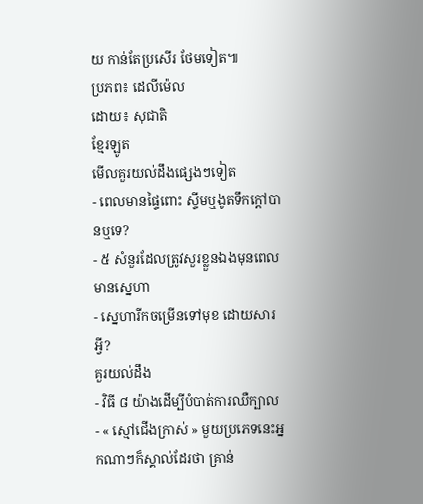យ កាន់តែប្រសើរ ថែមទៀត៕
ប្រភព៖ ដេលីម៉េល
ដោយ៖ សុជាតិ
ខ្មែរឡូត
មើលគួរយល់ដឹងផ្សេងៗទៀត
- ពេលមានផ្ទៃពោះ ស្ទីមឬងូតទឹកក្តៅបានឬទេ?
- ៥ សំនួរដែលត្រូវសួរខ្លួនឯងមុនពេលមានស្នេហា
- ស្នេហារីកចម្រើនទៅមុខ ដោយសារអ្វី?
គួរយល់ដឹង
- វិធី ៨ យ៉ាងដើម្បីបំបាត់ការឈឺក្បាល
- « ស្មៅជើងក្រាស់ » មួយប្រភេទនេះអ្នកណាៗក៏ស្គាល់ដែរថា គ្រាន់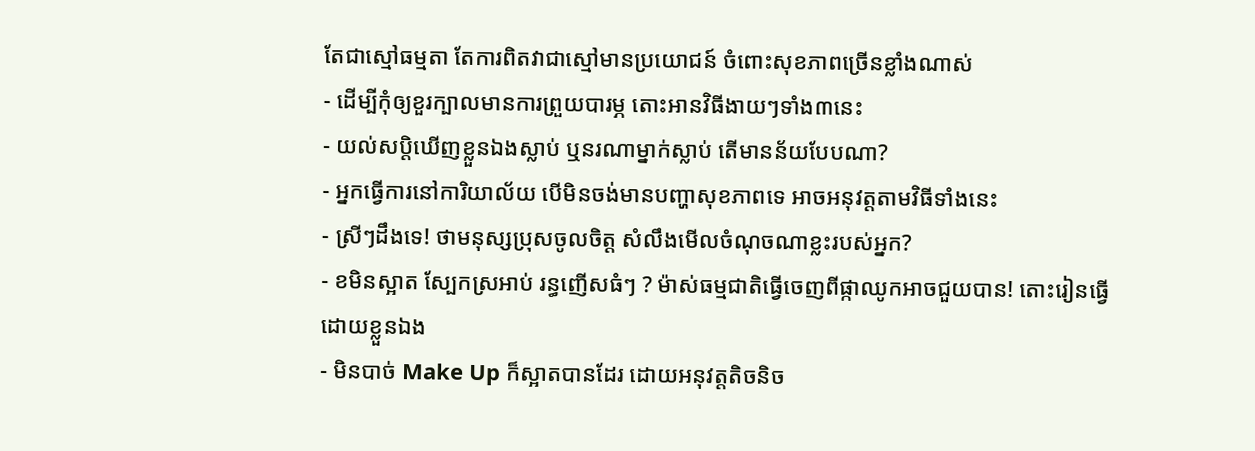តែជាស្មៅធម្មតា តែការពិតវាជាស្មៅមានប្រយោជន៍ ចំពោះសុខភាពច្រើនខ្លាំងណាស់
- ដើម្បីកុំឲ្យខួរក្បាលមានការព្រួយបារម្ភ តោះអានវិធីងាយៗទាំង៣នេះ
- យល់សប្តិឃើញខ្លួនឯងស្លាប់ ឬនរណាម្នាក់ស្លាប់ តើមានន័យបែបណា?
- អ្នកធ្វើការនៅការិយាល័យ បើមិនចង់មានបញ្ហាសុខភាពទេ អាចអនុវត្តតាមវិធីទាំងនេះ
- ស្រីៗដឹងទេ! ថាមនុស្សប្រុសចូលចិត្ត សំលឹងមើលចំណុចណាខ្លះរបស់អ្នក?
- ខមិនស្អាត ស្បែកស្រអាប់ រន្ធញើសធំៗ ? ម៉ាស់ធម្មជាតិធ្វើចេញពីផ្កាឈូកអាចជួយបាន! តោះរៀនធ្វើដោយខ្លួនឯង
- មិនបាច់ Make Up ក៏ស្អាតបានដែរ ដោយអនុវត្តតិចនិច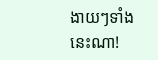ងាយៗទាំងនេះណា!